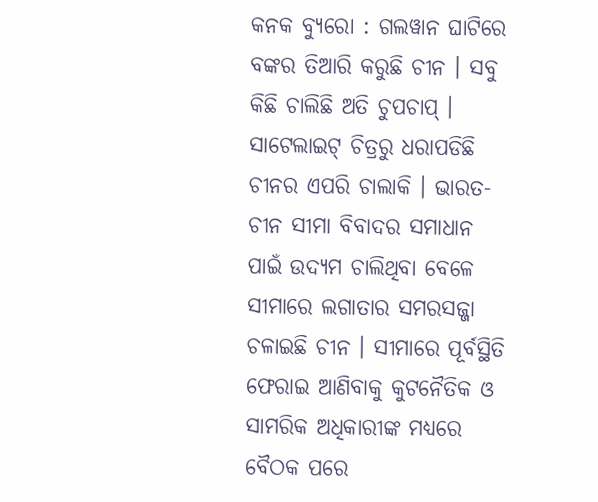କନକ ବ୍ୟୁରୋ : ଗଲୱାନ ଘାଟିରେ ବଙ୍କର ତିଆରି କରୁଛି ଚୀନ । ସବୁ କିଛି ଚାଲିଛି ଅତି ଚୁପଚାପ୍ । ସାଟେଲାଇଟ୍ ଚିତ୍ରରୁ ଧରାପଡିଛି ଚୀନର ଏପରି ଚାଲାକି । ଭାରତ-ଚୀନ ସୀମା ବିବାଦର ସମାଧାନ ପାଇଁ ଉଦ୍ୟମ ଚାଲିଥିବା ବେଳେ ସୀମାରେ ଲଗାତାର ସମରସଜ୍ଜା ଚଳାଇଛି ଚୀନ । ସୀମାରେ ପୂର୍ବସ୍ଥିତି ଫେରାଇ ଆଣିବାକୁ କୁଟନୈତିକ ଓ ସାମରିକ ଅଧିକାରୀଙ୍କ ମଧ୍ୟରେ ବୈଠକ ପରେ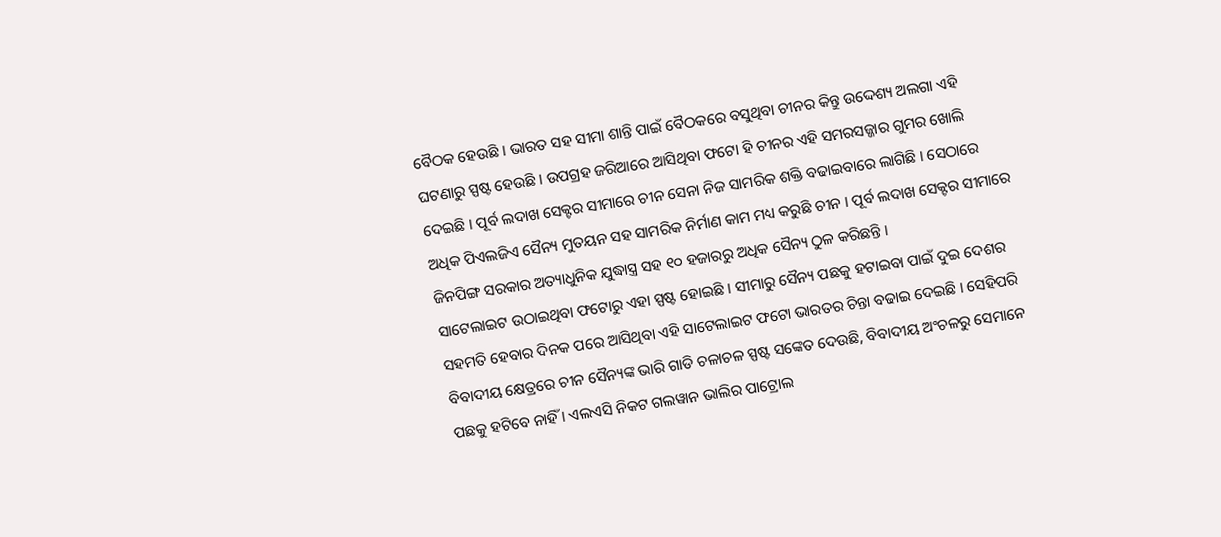ବୈଠକ ହେଉଛି । ଭାରତ ସହ ସୀମା ଶାନ୍ତି ପାଇଁ ବୈଠକରେ ବସୁଥିବା ଚୀନର କିନ୍ତୁ ଉଦ୍ଦେଶ୍ୟ ଅଲଗା ଏହି ଘଟଣାରୁ ସ୍ପଷ୍ଟ ହେଉଛି । ଉପଗ୍ରହ ଜରିଆରେ ଆସିଥିବା ଫଟୋ ହି ଚୀନର ଏହି ସମରସଜ୍ଜାର ଗୁମର ଖୋଲି ଦେଇଛି । ପୂର୍ବ ଲଦାଖ ସେକ୍ଟର ସୀମାରେ ଚୀନ ସେନା ନିଜ ସାମରିକ ଶକ୍ତି ବଢାଇବାରେ ଲାଗିଛି । ସେଠାରେ ଅଧିକ ପିଏଲଜିଏ ସୈନ୍ୟ ମୁତୟନ ସହ ସାମରିକ ନିର୍ମାଣ କାମ ମଧ୍ୟ କରୁଛି ଚୀନ । ପୂର୍ବ ଲଦାଖ ସେକ୍ଟର ସୀମାରେ ଜିନପିଙ୍ଗ ସରକାର ଅତ୍ୟାଧୁନିକ ଯୁଦ୍ଧାସ୍ତ୍ର ସହ ୧୦ ହଜାରରୁ ଅଧିକ ସୈନ୍ୟ ଠୁଳ କରିଛନ୍ତି ।
ସାଟେଲାଇଟ ଉଠାଇଥିବା ଫଟୋରୁ ଏହା ସ୍ପଷ୍ଟ ହୋଇଛି । ସୀମାରୁ ସୈନ୍ୟ ପଛକୁ ହଟାଇବା ପାଇଁ ଦୁଇ ଦେଶର ସହମତି ହେବାର ଦିନକ ପରେ ଆସିଥିବା ଏହି ସାଟେଲାଇଟ ଫଟୋ ଭାରତର ଚିନ୍ତା ବଢାଇ ଦେଇଛି । ସେହିପରି ବିବାଦୀୟ କ୍ଷେତ୍ରରେ ଚୀନ ସୈନ୍ୟଙ୍କ ଭାରି ଗାଡି ଚଳାଚଳ ସ୍ପଷ୍ଟ ସଙ୍କେତ ଦେଉଛି, ବିବାଦୀୟ ଅଂଚଳରୁ ସେମାନେ ପଛକୁ ହଟିବେ ନାହିଁ । ଏଲଏସି ନିକଟ ଗଲୱାନ ଭାଲିର ପାଟ୍ରୋଲ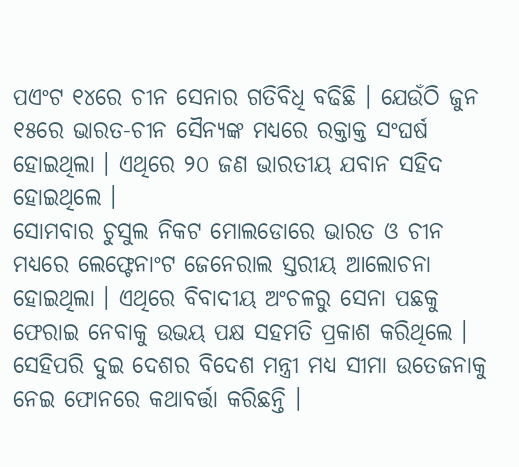ପଏଂଟ ୧୪ରେ ଚୀନ ସେନାର ଗତିବିଧି ବଢିଛି । ଯେଉଁଠି ଜୁନ ୧୫ରେ ଭାରତ-ଚୀନ ସୈନ୍ୟଙ୍କ ମଧ୍ୟରେ ରକ୍ତାକ୍ତ ସଂଘର୍ଷ ହୋଇଥିଲା । ଏଥିରେ ୨୦ ଜଣ ଭାରତୀୟ ଯବାନ ସହିଦ ହୋଇଥିଲେ ।
ସୋମବାର ଚୁସୁଲ ନିକଟ ମୋଲଡୋରେ ଭାରତ ଓ ଚୀନ ମଧ୍ୟରେ ଲେଫ୍ଟେନାଂଟ ଜେନେରାଲ ସ୍ତରୀୟ ଆଲୋଚନା ହୋଇଥିଲା । ଏଥିରେ ବିବାଦୀୟ ଅଂଚଳରୁ ସେନା ପଛକୁ ଫେରାଇ ନେବାକୁ ଉଭୟ ପକ୍ଷ ସହମତି ପ୍ରକାଶ କରିଥିଲେ । ସେହିପରି ଦୁଇ ଦେଶର ବିଦେଶ ମନ୍ତ୍ରୀ ମଧ୍ୟ ସୀମା ଉତେଜନାକୁ ନେଇ ଫୋନରେ କଥାବର୍ତ୍ତା କରିଛନ୍ତି ।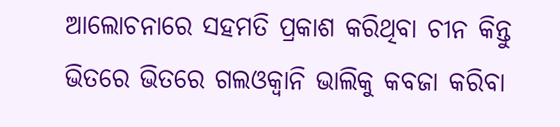ଆଲୋଚନାରେ ସହମତି ପ୍ରକାଶ କରିଥିବା ଚୀନ କିନ୍ତୁ ଭିତରେ ଭିତରେ ଗଲଓକ୍ୱାନି ଭାଲିକୁ କବଜା କରିବା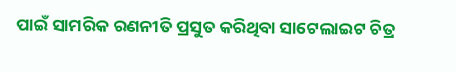ପାଇଁ ସାମରିକ ରଣନୀତି ପ୍ରସୁତ କରିଥିବା ସାଟେଲାଇଟ ଚିତ୍ର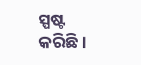ସ୍ପଷ୍ଟ କରିଛି ।